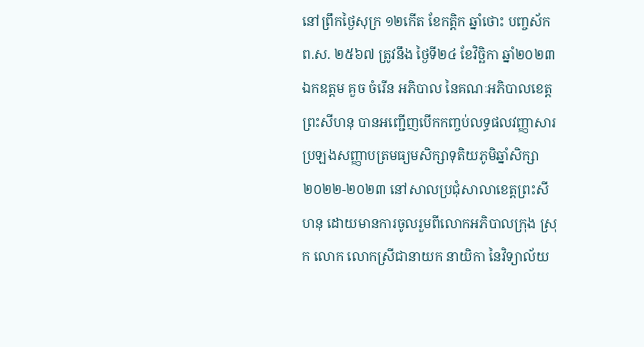នៅព្រឹកថ្ងៃសុក្រ ១២កើត ខែកត្តិក ឆ្នាំថោះ បញ្ចស័ក ព.ស. ២៥៦៧ ត្រូវនឹង ថ្ងៃទី២៤ ខែវិច្ឆិកា ឆ្នាំ២០២៣ ឯកឧត្តម គួច ចំរើន អភិបាល នៃគណៈអភិបាលខេត្តព្រះសីហនុ បានអញ្ជើញបើកកញ្ចប់លទ្ធផលវញ្ញាសារប្រឡងសញ្ញាបត្រមធ្យមសិក្សាទុតិយភូមិឆ្នាំសិក្សា២០២២-២០២៣ នៅសាលប្រជុំសាលាខេត្តព្រះសីហនុ ដោយមានការចូលរួមពីលោកអភិបាលក្រុង ស្រុក លោក លោកស្រីជានាយក នាយិកា នៃវិទ្យាល័យ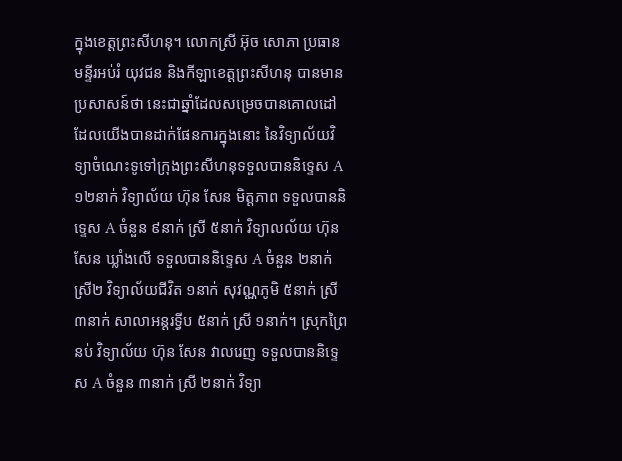ក្នុងខេត្តព្រះសីហនុ។ លោកស្រី អ៊ុច សោភា ប្រធានមន្ទីរអប់រំ យុវជន និងកីឡាខេត្តព្រះសីហនុ បានមានប្រសាសន៍ថា នេះជាឆ្នាំដែលសម្រេចបានគោលដៅដែលយើងបានដាក់ផែនការក្នុងនោះ នៃវិទ្យាល័យវិទ្យាចំណេះទូទៅក្រុងព្រះសីហនុទទួលបាននិទ្ទេស A ១២នាក់ វិទ្យាល័យ ហ៊ុន សែន មិត្តភាព ទទួលបាននិទ្ទេស A ចំនួន ៩នាក់ ស្រី ៥នាក់ វិទ្យាលល័យ ហ៊ុន សែន ឃ្លាំងលើ ទទួលបាននិទ្ទេស A ចំនួន ២នាក់ ស្រី២ វិទ្យាល័យជីវិត ១នាក់ សុវណ្ណភូមិ ៥នាក់ ស្រី ៣នាក់ សាលាអន្តរទ្វីប ៥នាក់ ស្រី ១នាក់។ ស្រុកព្រៃនប់ វិទ្យាល័យ ហ៊ុន សែន វាលរេញ ទទួលបាននិទ្ទេស A ចំនួន ៣នាក់ ស្រី ២នាក់ វិទ្យា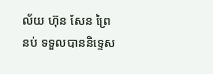ល័យ ហ៊ុន សែន ព្រៃនប់ ទទួលបាននិទ្ទេស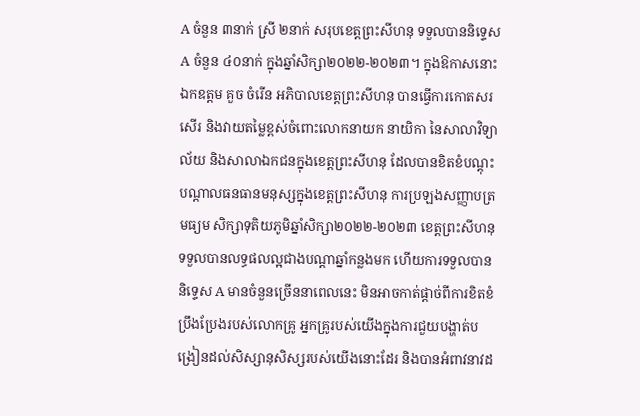A ចំនួន ៣នាក់ ស្រី ២នាក់ សរុបខេត្តព្រះសីហនុ ទទួលបាននិទ្ទេស A ចំនួន ៤០នាក់ ក្នុងឆ្នាំសិក្សា២០២២-២០២៣។ ក្នុងឱកាសនោះឯកឧត្តម គួច ចំរើន អភិបាលខេត្តព្រះសីហនុ បានធ្វើការកោតសរសើរ និងវាយតម្លៃខ្ពស់ចំពោះលោកនាយក នាយិកា នៃសាលាវិទ្យាល័យ និងសាលាឯកជនក្នុងខេត្តព្រះសីហនុ ដែលបានខិតខំបណ្តុះបណ្តាលធនធានមនុស្សក្នុងខេត្តព្រះសីហនុ ការប្រឡងសញ្ញាបត្រមធ្យម សិក្សាទុតិយភូមិឆ្នាំសិក្សា២០២២-២០២៣ ខេត្តព្រះសីហនុ ទទួលបានលទ្ធផលល្អជាងបណ្តាឆ្នាំកន្លងមក ហើយការទទួលបាននិទ្ទេស A មានចំនួនច្រើននាពេលនេះ មិនអាចកាត់ផ្តាច់ពីការខិតខំប្រឹងប្រែងរបស់លោកគ្រូ អ្នកគ្រូរបស់យើងក្នុងការជួយបង្ហាត់បង្រៀនដល់សិស្សានុសិស្សរបស់យើងនោះដែរ និងបានអំពាវនាវដ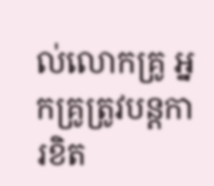ល់លោកគ្រូ អ្នកគ្រូត្រូវបន្តការខិត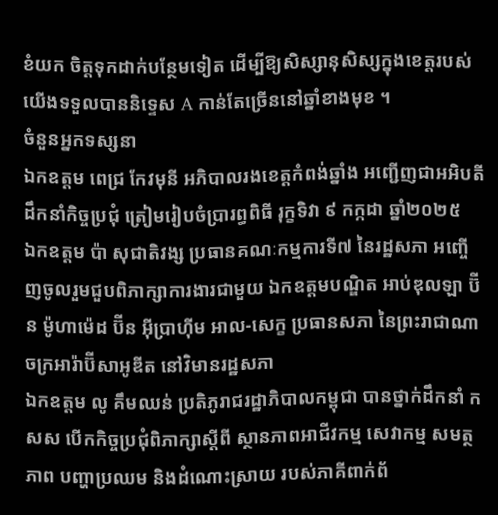ខំយក ចិត្តទុកដាក់បន្ថែមទៀត ដើម្បីឱ្យសិស្សានុសិស្សក្នុងខេត្តរបស់យើងទទួលបាននិទ្ទេស A កាន់តែច្រើននៅឆ្នាំខាងមុខ ។
ចំនួនអ្នកទស្សនា
ឯកឧត្តម ពេជ្រ កែវមុនី អភិបាលរងខេត្ដកំពង់ឆ្នាំង អញ្ជើញជាអអិបតីដឹកនាំកិច្ចប្រជុំ ត្រៀមរៀបចំប្រារព្ធពិធី រុក្ខទិវា ៩ កក្កដា ឆ្នាំ២០២៥
ឯកឧត្តម ប៉ា សុជាតិវង្ស ប្រធានគណៈកម្មការទី៧ នៃរដ្ឋសភា អញ្ចើញចូលរួមជួបពិភាក្សាការងារជាមួយ ឯកឧត្តមបណ្ឌិត អាប់ឌុលឡា ប៊ីន ម៉ូហាម៉េដ ប៊ីន អ៊ីប្រាហ៊ីម អាល-សេក្ខ ប្រធានសភា នៃព្រះរាជាណាចក្រអារ៉ាប៊ីសាអូឌីត នៅវិមានរដ្ឋសភា
ឯកឧត្តម លូ គឹមឈន់ ប្រតិភូរាជរដ្ឋាភិបាលកម្ពុជា បានថ្នាក់ដឹកនាំ កសស បើកកិច្ចប្រជុំពិភាក្សាស្តីពី ស្ថានភាពអាជីវកម្ម សេវាកម្ម សមត្ថភាព បញ្ហាប្រឈម និងដំណោះស្រាយ របស់ភាគីពាក់ព័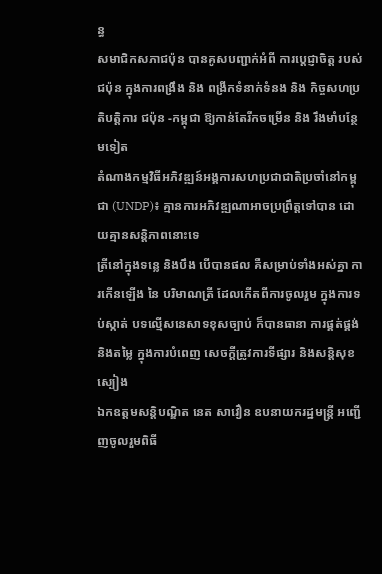ន្ធ
សមាជិកសភាជប៉ុន បានគូសបញ្ជាក់អំពី ការប្ដេជ្ញាចិត្ត របស់ជប៉ុន ក្នុងការពង្រឹង និង ពង្រីកទំនាក់ទំនង និង កិច្ចសហប្រតិបត្តិការ ជប៉ុន -កម្ពុជា ឱ្យកាន់តែរីកចម្រេីន និង រឹងមាំបន្ថែមទៀត
តំណាងកម្មវិធីអភិវឌ្ឍន៍អង្គការសហប្រជាជាតិប្រចាំនៅកម្ពុជា (UNDP)៖ គ្មានការអភិវឌ្ឍណាអាចប្រព្រឹត្តទៅបាន ដោយគ្មានសន្តិភាពនោះទេ
ត្រីនៅក្នុងទន្លេ និងបឹង បើបានផល គឺសម្រាប់ទាំងអស់គ្នា ការកើនឡើង នៃ បរិមាណត្រី ដែលកើតពីការចូលរួម ក្នុងការទប់ស្កាត់ បទល្មើសនេសាទខុសច្បាប់ ក៏បានធានា ការផ្គត់ផ្គង់ និងតម្លៃ ក្នុងការបំពេញ សេចក្តីត្រូវការទីផ្សារ និងសន្តិសុខស្បៀង
ឯកឧត្តមសន្តិបណ្ឌិត នេត សាវឿន ឧបនាយករដ្ឋមន្រ្តី អញ្ជើញចូលរួមពិធី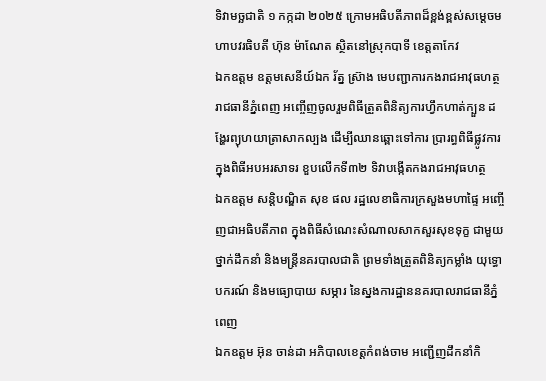ទិវាមច្ឆជាតិ ១ កក្កដា ២០២៥ ក្រោមអធិបតីភាពដ៏ខ្ពង់ខ្ពស់សម្តេចមហាបវរធិបតី ហ៊ុន ម៉ាណែត ស្ថិតនៅស្រុកបាទី ខេត្តតាកែវ
ឯកឧត្តម ឧត្តមសេនីយ៍ឯក រ័ត្ន ស៊្រាង មេបញ្ជាការកងរាជអាវុធហត្ថរាជធានីភ្នំពេញ អញ្ចើញចូលរួមពិធីត្រួតពិនិត្យការហ្វឹកហាត់ក្បួន ដង្ហែរព្យុហយាត្រាសាកល្បង ដើម្បីឈានឆ្ពោះទៅការ ប្រារព្ធពិធីផ្លូវការ ក្នុងពិធីអបអរសាទរ ខួបលើកទី៣២ ទិវាបង្កើតកងរាជអាវុធហត្ថ
ឯកឧត្តម សន្តិបណ្ឌិត សុខ ផល រដ្ឋលេខាធិការក្រសួងមហាផ្ទៃ អញ្ចើញជាអធិបតីភាព ក្នុងពិធីសំណេះសំណាលសាកសួរសុខទុក្ខ ជាមួយថ្នាក់ដឹកនាំ និងមន្រ្តីនគរបាលជាតិ ព្រមទាំងត្រួតពិនិត្យកម្លាំង យុទ្ធោបករណ៍ និងមធ្យោបាយ សម្ភារ នៃស្នងការដ្ឋាននគរបាលរាជធានីភ្នំពេញ
ឯកឧត្តម អ៊ុន ចាន់ដា អភិបាលខេត្តកំពង់ចាម អញ្ជើញដឹកនាំកិ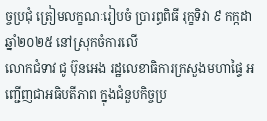ច្ចប្រជុំ ត្រៀមលក្ខណៈរៀបចំ ប្រារព្ធពិធី រុក្ខទិវា ៩ កក្កដា ឆ្នាំ២០២៥ នៅស្រុកចំការលើ
លោកជំទាវ ជូ ប៊ុនអេង រដ្ឋលេខាធិការក្រសួងមហាផ្ទៃ អញ្ជើញជាអធិបតីភាព ក្នុងជំនួបកិច្ចប្រ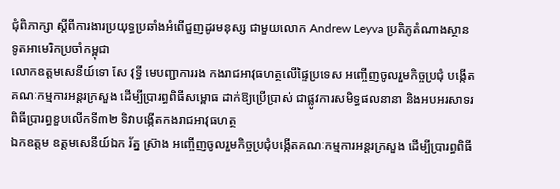ជុំពិភាក្សា ស្តីពីការងារប្រយុទ្ធប្រឆាំងអំពើជួញដូរមនុស្ស ជាមួយលោក Andrew Leyva ប្រតិភូតំណាងស្ថានទូតអាមេរិកប្រចាំកម្ពុជា
លោកឧត្តមសេនីយ៍ទោ សែ វុទ្ធី មេបញ្ជាការរង កងរាជអាវុធហត្ថលើផ្ទៃប្រទេស អញ្ចើញចូលរួមកិច្ចប្រជុំ បង្កើតគណៈកម្មការអន្តរក្រសួង ដើម្បីប្រារព្ធពិធីសម្ពោធ ដាក់ឱ្យប្រើប្រាស់ ជាផ្លូវការសមិទ្ធផលនានា និងអបអរសាទរ ពិធីប្រារព្ធខួបលើកទី៣២ ទិវាបង្កើតកងរាជអាវុធហត្ថ
ឯកឧត្តម ឧត្តមសេនីយ៍ឯក រ័ត្ន ស្រ៊ាង អញ្ចើញចូលរួមកិច្ចប្រជុំបង្កើតគណៈកម្មការអន្តរក្រសួង ដើម្បីប្រារព្ធពិធី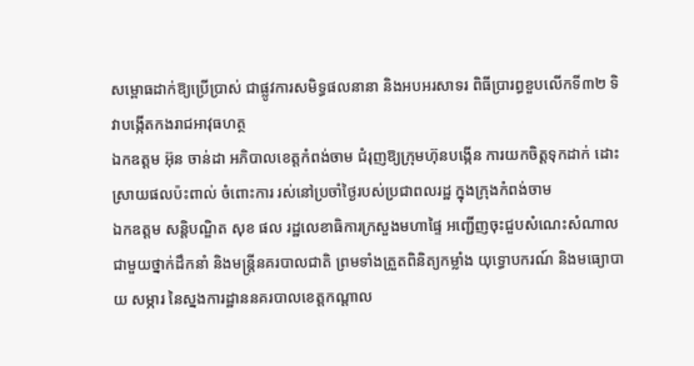សម្ពោធដាក់ឱ្យប្រើប្រាស់ ជាផ្លូវការសមិទ្ធផលនានា និងអបអរសាទរ ពិធីប្រារព្ធខួបលើកទី៣២ ទិវាបង្កើតកងរាជអាវុធហត្ថ
ឯកឧត្ដម អ៊ុន ចាន់ដា អភិបាលខេត្តកំពង់ចាម ជំរុញឱ្យក្រុមហ៊ុនបង្កេីន ការយកចិត្តទុកដាក់ ដោះស្រាយផលប៉ះពាល់ ចំពោះការ រស់នៅប្រចាំថ្ងៃរបស់ប្រជាពលរដ្ឋ ក្នុងក្រុងកំពង់ចាម
ឯកឧត្តម សន្តិបណ្ឌិត សុខ ផល រដ្ឋលេខាធិការក្រសួងមហាផ្ទៃ អញ្ជើញចុះជួបសំណេះសំណាលជាមួយថ្នាក់ដឹកនាំ និងមន្រ្តីនគរបាលជាតិ ព្រមទាំងត្រួតពិនិត្យកម្លាំង យុទ្ធោបករណ៍ និងមធ្យោបាយ សម្ភារ នៃស្នងការដ្ឋាននគរបាលខេត្តកណ្តាល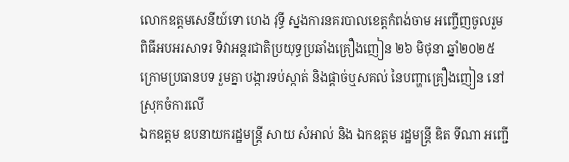លោកឧត្តមសេនីយ៍ទោ ហេង វុទ្ធី ស្នងការនគរបាលខេត្តកំពង់ចាម អញ្ចើញចូលរួមពិធីអបអរសាទរ ទិវាអន្តរជាតិប្រយុទ្ធប្រឆាំងគ្រឿងញៀន ២៦ មិថុនា ឆ្នាំ២០២៥ ក្រោមប្រធានបទ រួមគ្នា បង្ការទប់ស្កាត់ និងផ្ដាច់ឬសគល់ នៃបញ្ហាគ្រឿងញៀន នៅស្រុកចំការលេី
ឯកឧត្តម ឧបនាយករដ្ឋមន្រ្តី សាយ សំអាល់ និង ឯកឧត្តម រដ្ឋមន្រ្តី ឌិត ទីណា អញ្ជេី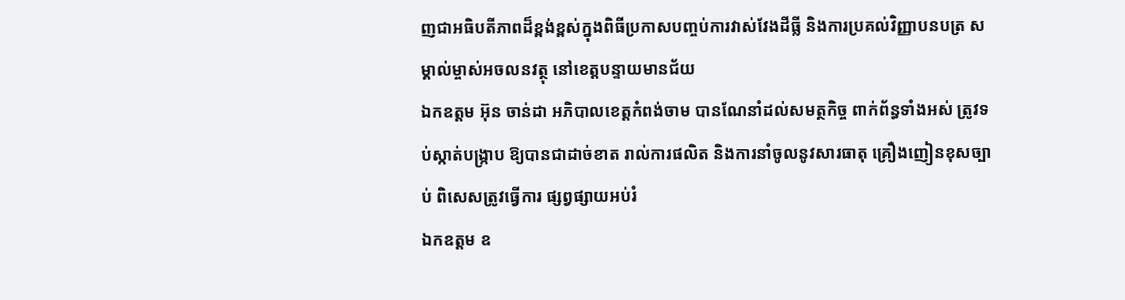ញជាអធិបតីភាពដ៏ខ្ពង់ខ្ពស់ក្នុងពិធីប្រកាសបញ្ចប់ការវាស់វែងដីធ្លី និងការប្រគល់វិញ្ញាបនបត្រ សម្គាល់ម្ចាស់អចលនវត្ថុ នៅខេត្តបន្ទាយមានជ័យ
ឯកឧត្តម អ៊ុន ចាន់ដា អភិបាលខេត្តកំពង់ចាម បានណែនាំដល់សមត្ថកិច្ច ពាក់ព័ន្ធទាំងអស់ ត្រូវទប់ស្កាត់បង្ក្រាប ឱ្យបានជាដាច់ខាត រាល់ការផលិត និងការនាំចូលនូវសារធាតុ គ្រឿងញៀនខុសច្បាប់ ពិសេសត្រូវធ្វើការ ផ្សព្វផ្សាយអប់រំ
ឯកឧត្តម ឧ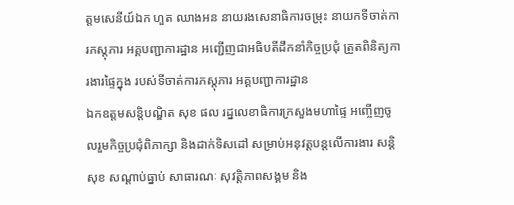ត្ដមសេនីយ៍ឯក ហួត ឈាងអន នាយរងសេនាធិការចម្រុះ នាយកទីចាត់ការភស្តុភារ អគ្គបញ្ជាការដ្ឋាន អញ្ជើញជាអធិបតីដឹកនាំកិច្ចប្រជុំ ត្រួតពិនិត្យការងារផ្ទៃក្នុង របស់ទីចាត់ការភស្តុភារ អគ្គបញ្ជាការដ្ឋាន
ឯកឧត្ដមសន្តិបណ្ឌិត សុខ ផល រដ្នលេខាធិការក្រសួងមហាផ្ទៃ អញ្ចើញចូលរួមកិច្ចប្រជុំពិភាក្សា និងដាក់ទិសដៅ សម្រាប់អនុវត្តបន្តលើការងារ សន្តិសុខ សណ្តាប់ធ្នាប់ សាធារណៈ សុវត្តិភាពសង្គម និង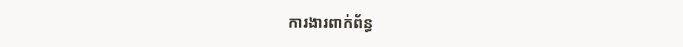ការងារពាក់ព័ន្ធ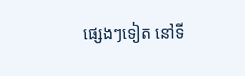ផ្សេងៗទៀត នៅទី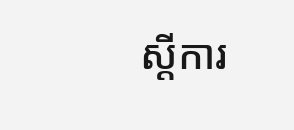ស្តីការ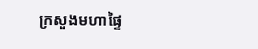ក្រសួងមហាផ្ទៃ